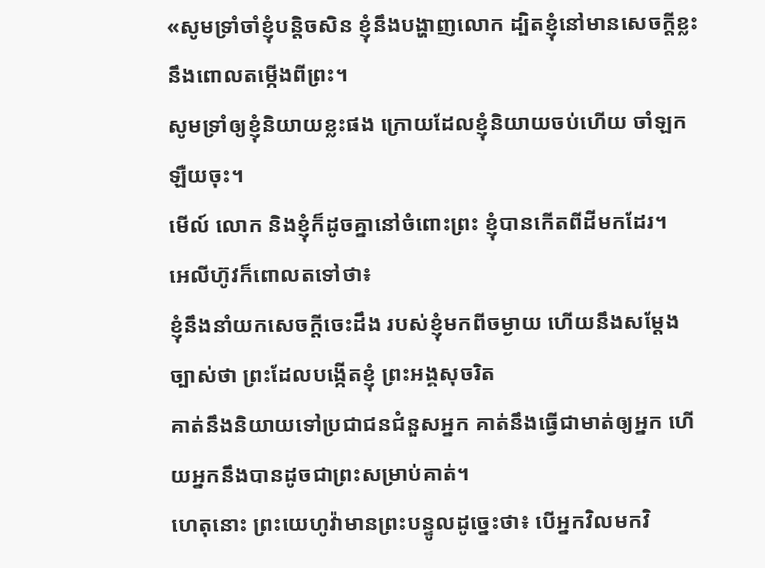«សូមទ្រាំចាំខ្ញុំបន្តិចសិន ខ្ញុំនឹងបង្ហាញលោក ដ្បិតខ្ញុំនៅមានសេចក្ដីខ្លះ នឹងពោលតម្កើងពីព្រះ។
សូមទ្រាំឲ្យខ្ញុំនិយាយខ្លះផង ក្រោយដែលខ្ញុំនិយាយចប់ហើយ ចាំឡកឡឺយចុះ។
មើល៍ លោក និងខ្ញុំក៏ដូចគ្នានៅចំពោះព្រះ ខ្ញុំបានកើតពីដីមកដែរ។
អេលីហ៊ូវក៏ពោលតទៅថា៖
ខ្ញុំនឹងនាំយកសេចក្ដីចេះដឹង របស់ខ្ញុំមកពីចម្ងាយ ហើយនឹងសម្ដែងច្បាស់ថា ព្រះដែលបង្កើតខ្ញុំ ព្រះអង្គសុចរិត
គាត់នឹងនិយាយទៅប្រជាជនជំនួសអ្នក គាត់នឹងធ្វើជាមាត់ឲ្យអ្នក ហើយអ្នកនឹងបានដូចជាព្រះសម្រាប់គាត់។
ហេតុនោះ ព្រះយេហូវ៉ាមានព្រះបន្ទូលដូច្នេះថា៖ បើអ្នកវិលមកវិ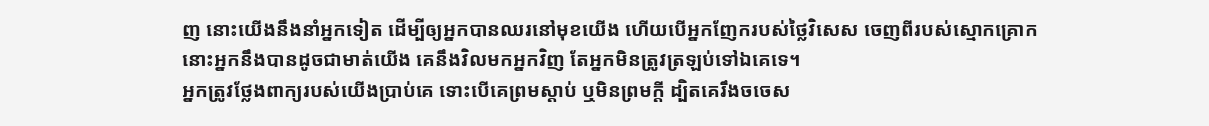ញ នោះយើងនឹងនាំអ្នកទៀត ដើម្បីឲ្យអ្នកបានឈរនៅមុខយើង ហើយបើអ្នកញែករបស់ថ្លៃវិសេស ចេញពីរបស់ស្មោកគ្រោក នោះអ្នកនឹងបានដូចជាមាត់យើង គេនឹងវិលមកអ្នកវិញ តែអ្នកមិនត្រូវត្រឡប់ទៅឯគេទេ។
អ្នកត្រូវថ្លែងពាក្យរបស់យើងប្រាប់គេ ទោះបើគេព្រមស្តាប់ ឬមិនព្រមក្តី ដ្បិតគេរឹងចចេស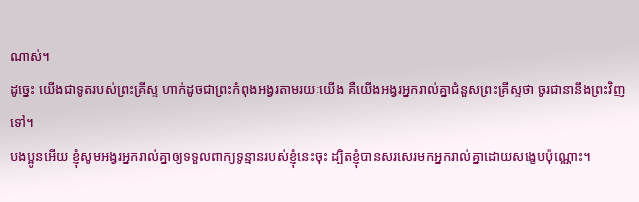ណាស់។
ដូច្នេះ យើងជាទូតរបស់ព្រះគ្រីស្ទ ហាក់ដូចជាព្រះកំពុងអង្វរតាមរយៈយើង គឺយើងអង្វរអ្នករាល់គ្នាជំនួសព្រះគ្រីស្ទថា ចូរជានានឹងព្រះវិញទៅ។
បងប្អូនអើយ ខ្ញុំសូមអង្វរអ្នករាល់គ្នាឲ្យទទួលពាក្យទូន្មានរបស់ខ្ញុំនេះចុះ ដ្បិតខ្ញុំបានសរសេរមកអ្នករាល់គ្នាដោយសង្ខេបប៉ុណ្ណោះ។